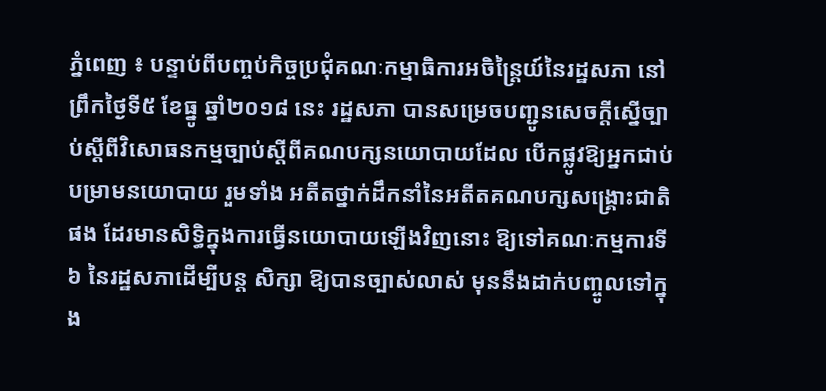ភ្នំពេញ ៖ បន្ទាប់ពីបញ្ចប់កិច្ចប្រជុំគណៈកម្មាធិការអចិន្ត្រៃយ៍នៃរដ្ឋសភា នៅព្រឹកថ្ងៃទី៥ ខែធ្នូ ឆ្នាំ២០១៨ នេះ រដ្ឋសភា បានសម្រេចបញ្ជូនសេចក្តីស្នើច្បាប់ស្តីពីវិសោធនកម្មច្បាប់ស្តីពីគណបក្សនយោបាយដែល បើកផ្លូវឱ្យអ្នកជាប់បម្រាមនយោបាយ រួមទាំង អតីតថ្នាក់ដឹកនាំនៃអតីតគណបក្សសង្គ្រោះជាតិ ផង ដែរមានសិទ្ធិក្នុងការធ្វើនយោបាយឡើងវិញនោះ ឱ្យទៅគណៈកម្មការទី៦ នៃរដ្ឋសភាដើម្បីបន្ត សិក្សា ឱ្យបានច្បាស់លាស់ មុននឹងដាក់បញ្ចូលទៅក្នុង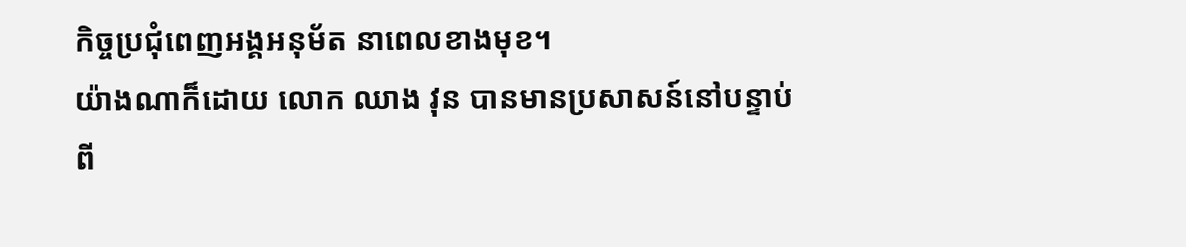កិច្ចប្រជុំពេញអង្គអនុម័ត នាពេលខាងមុខ។
យ៉ាងណាក៏ដោយ លោក ឈាង វុន បានមានប្រសាសន៍នៅបន្ទាប់ពី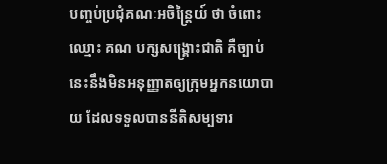បញ្ចប់ប្រជុំគណៈអចិន្ត្រៃយ៍ ថា ចំពោះឈ្មោះ គណ បក្សសង្គ្រោះជាតិ គឺច្បាប់នេះនឹងមិនអនុញ្ញាតឲ្យក្រុមអ្នកនយោបាយ ដែលទទួលបាននីតិសម្បទារ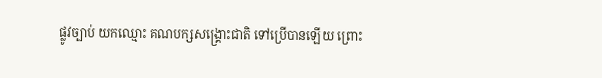ផ្លូវច្បាប់ យកឈ្មោះ គណបក្សសង្គ្រោះជាតិ ទៅប្រើបានឡើយ ព្រោះ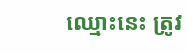ឈ្មោះនេះ ត្រូវ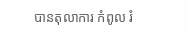បានតុលាការ កំពូល រំ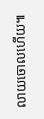លាយចោលហើយ៕